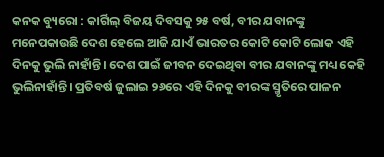କନକ ବ୍ୟୁରୋ : କାର୍ଗିଲ୍ ବିଜୟ ଦିବସକୁ ୨୫ ବର୍ଷ, ବୀର ଯବାନଙ୍କୁ ମନେପକାଉଛି ଦେଶ ହେଲେ ଆଜି ଯାଏଁ ଭାରତର କୋଟି କୋଟି ଲୋକ ଏହି ଦିନକୁ ଭୁଲି ନାହାଁନ୍ତି। ଦେଶ ପାଇଁ ଜୀବନ ଦେଇଥିବା ବୀର ଯବାନଙ୍କୁ ମଧ୍ୟ କେହି ଭୁଲିନାହାଁନ୍ତି। ପ୍ରତିବର୍ଷ ଜୁଲାଇ ୨୬ରେ ଏହି ଦିନକୁ ବୀରଙ୍କ ସ୍ମୃତିରେ ପାଳନ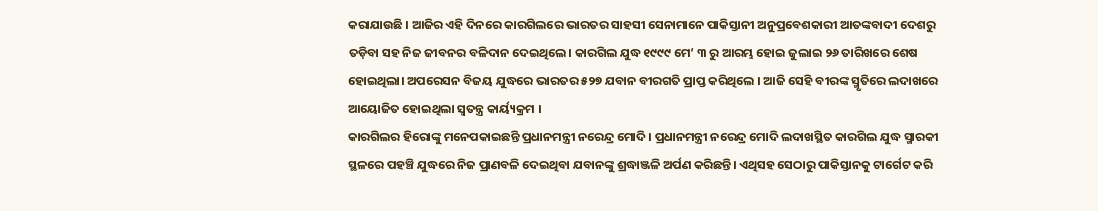କରାଯାଉଛି । ଆଜିର ଏହି ଦିନରେ କାରଗିଲରେ ଭାରତର ସାହସୀ ସେନାମାନେ ପାକିସ୍ତାନୀ ଅନୁପ୍ରବେଶକାରୀ ଆତଙ୍କବାଦୀ ଦେଶରୁ ତଡ଼ିବା ସହ ନିଜ ଜୀବନର ବଳିଦାନ ଦେଇଥିଲେ। କାରଗିଲ ଯୁଦ୍ଧ ୧୯୯୯ ମେ’ ୩ ରୁ ଆରମ୍ଭ ହୋଇ ଜୁଲାଇ ୨୬ ତାରିଖରେ ଶେଷ ହୋଇଥିଲା। ଅପରେସନ ବିଜୟ ଯୁଦ୍ଧରେ ଭାରତର ୫୨୭ ଯବାନ ବୀରଗତି ପ୍ରାପ୍ତ କରିଥିଲେ । ଆଜି ସେହି ବୀରଙ୍କ ସ୍ମୃତିରେ ଲଦାଖରେ ଆୟୋଜିତ ହୋଇଥିଲା ସ୍ବତନ୍ତ୍ର କାର୍ୟ୍ୟକ୍ରମ ।
କାରଗିଲର ହିରୋଙ୍କୁ ମନେପକାଇଛନ୍ତି ପ୍ରଧାନମନ୍ତ୍ରୀ ନରେନ୍ଦ୍ର ମୋଦି । ପ୍ରଧାନମନ୍ତ୍ରୀ ନରେନ୍ଦ୍ର ମୋଦି ଲଦାଖସ୍ଥିତ କାରଗିଲ ଯୁଦ୍ଧ ସ୍ମାରକୀ ସ୍ଥଳରେ ପହଞ୍ଚି ଯୁଦ୍ଧରେ ନିଜ ପ୍ରାଣବଳି ଦେଇଥିବା ଯବାନଙ୍କୁ ଶ୍ରଦ୍ଧାଞ୍ଜଳି ଅର୍ପଣ କରିଛନ୍ତି। ଏଥିସହ ସେଠାରୁ ପାକିସ୍ତାନକୁ ଟାର୍ଗେଟ କରି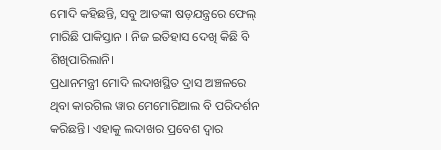ମୋଦି କହିଛନ୍ତି, ସବୁ ଆତଙ୍କୀ ଷଡ଼ଯନ୍ତ୍ରରେ ଫେଲ୍ ମାରିଛି ପାକିସ୍ତାନ । ନିଜ ଇତିହାସ ଦେଖି କିଛି ବି ଶିଖିପାରିଲାନି।
ପ୍ରଧାନମନ୍ତ୍ରୀ ମୋଦି ଲଦାଖସ୍ଥିତ ଦ୍ରାସ ଅଞ୍ଚଳରେ ଥିବା କାରଗିଲ ୱାର ମେମୋରିଆଲ ବି ପରିଦର୍ଶନ କରିଛନ୍ତି। ଏହାକୁ ଲଦାଖର ପ୍ରବେଶ ଦ୍ୱାର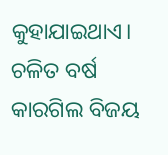କୁହାଯାଇଥାଏ। ଚଳିତ ବର୍ଷ କାରଗିଲ ବିଜୟ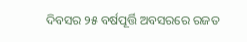ଦିବସର ୨୫ ବର୍ଷପୂର୍ତ୍ତି ଅବସରରେ ରଜତ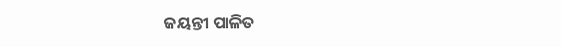ଜୟନ୍ତୀ ପାଳିତ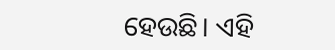ହେଉଛି। ଏହି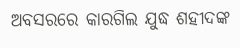ଅବସରରେ କାରଗିଲ ଯୁଦ୍ଧ ଶହୀଦଙ୍କ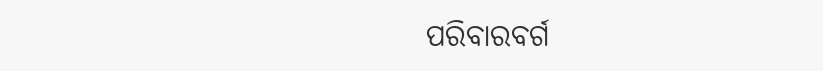ପରିବାରବର୍ଗ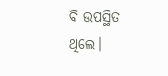ବି ଉପସ୍ଥିତ ଥିଲେ।